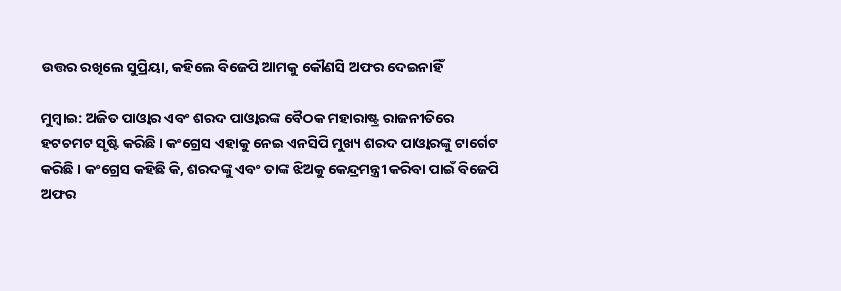ଉତ୍ତର ରଖିଲେ ସୁପ୍ରିୟା, କହିଲେ ବିଜେପି ଆମକୁ କୌଣସି ଅଫର ଦେଇନାହିଁ

ମୁମ୍ବାଇ: ଅଜିତ ପାଓ୍ବାର ଏବଂ ଶରଦ ପାଓ୍ବାରଙ୍କ ବୈଠକ ମହାରାଷ୍ଟ୍ର ରାଜନୀତିରେ ହଟଚମଟ ସୃଷ୍ଟି କରିଛି । କଂଗ୍ରେସ ଏହାକୁ ନେଇ ଏନସିପି ମୁଖ୍ୟ ଶରଦ ପାଓ୍ବାରଙ୍କୁ ଟାର୍ଗେଟ କରିଛି । କଂଗ୍ରେସ କହିଛି କି, ଶରଦଙ୍କୁ ଏବଂ ତାଙ୍କ ଝିଅକୁ କେନ୍ଦ୍ରମନ୍ତ୍ରୀ କରିବା ପାଇଁ ବିଜେପି ଅଫର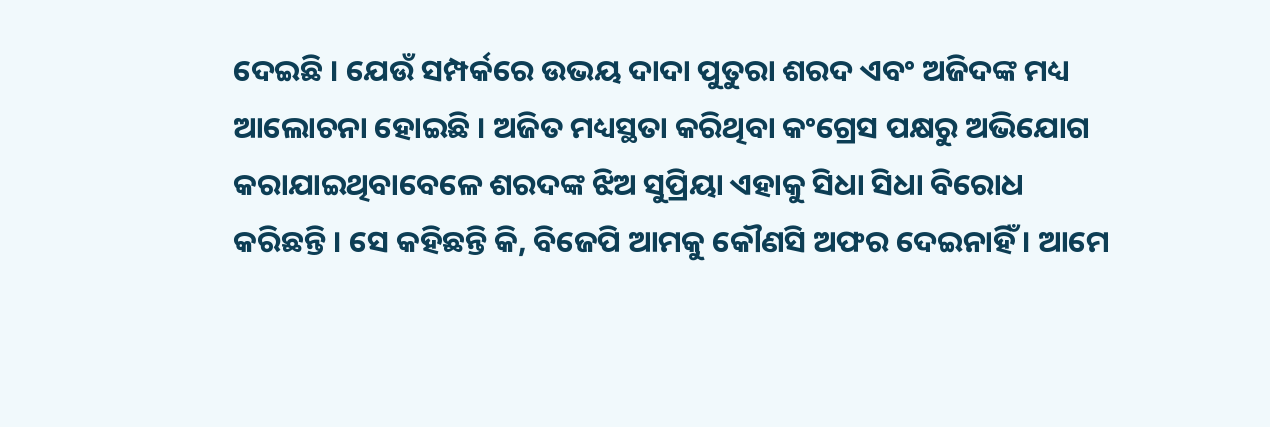ଦେଇଛି । ଯେଉଁ ସମ୍ପର୍କରେ ଉଭୟ ଦାଦା ପୁତୁରା ଶରଦ ଏବଂ ଅଜିଦଙ୍କ ମଧ୍ୟ ଆଲୋଚନା ହୋଇଛି । ଅଜିତ ମଧ୍ୟସ୍ଥତା କରିଥିବା କଂଗ୍ରେସ ପକ୍ଷରୁ ଅଭିଯୋଗ କରାଯାଇଥିବାବେଳେ ଶରଦଙ୍କ ଝିଅ ସୁପ୍ରିୟା ଏହାକୁ ସିଧା ସିଧା ବିରୋଧ କରିଛନ୍ତି । ସେ କହିଛନ୍ତି କି, ବିଜେପି ଆମକୁ କୌଣସି ଅଫର ଦେଇନାହିଁ । ଆମେ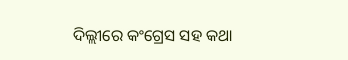ଦିଲ୍ଲୀରେ କଂଗ୍ରେସ ସହ କଥା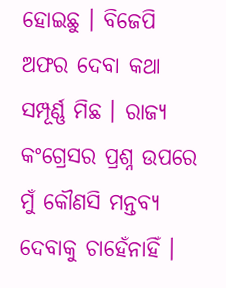ହୋଇଛୁ । ବିଜେପି ଅଫର ଦେବା କଥା ସମ୍ପୂର୍ଣ୍ଣ ମିଛ । ରାଜ୍ୟ କଂଗ୍ରେସର ପ୍ରଶ୍ନ ଉପରେ ମୁଁ କୌଣସି ମନ୍ତବ୍ୟ ଦେବାକୁ ଚାହେଁନାହିଁ ।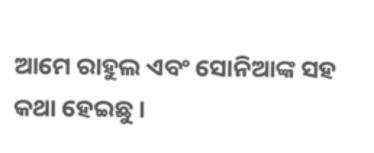ଆମେ ରାହୁଲ ଏବଂ ସୋନିଆଙ୍କ ସହ କଥା ହେଇଛୁ ।